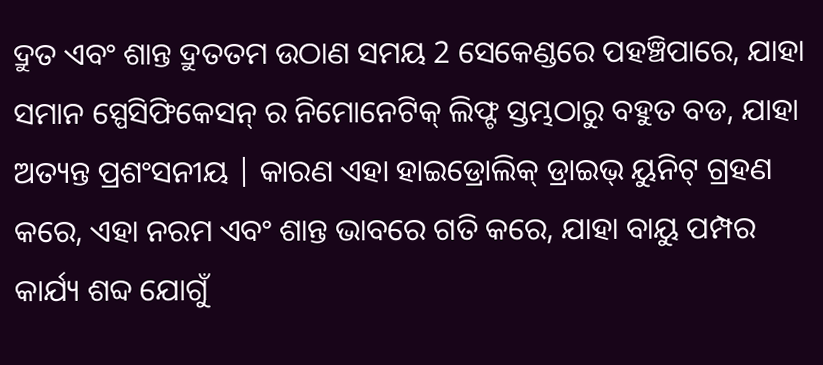ଦ୍ରୁତ ଏବଂ ଶାନ୍ତ ଦ୍ରୁତତମ ଉଠାଣ ସମୟ 2 ସେକେଣ୍ଡରେ ପହଞ୍ଚିପାରେ, ଯାହା ସମାନ ସ୍ପେସିଫିକେସନ୍ ର ନିମୋନେଟିକ୍ ଲିଫ୍ଟ ସ୍ତମ୍ଭଠାରୁ ବହୁତ ବଡ, ଯାହା ଅତ୍ୟନ୍ତ ପ୍ରଶଂସନୀୟ | କାରଣ ଏହା ହାଇଡ୍ରୋଲିକ୍ ଡ୍ରାଇଭ୍ ୟୁନିଟ୍ ଗ୍ରହଣ କରେ, ଏହା ନରମ ଏବଂ ଶାନ୍ତ ଭାବରେ ଗତି କରେ, ଯାହା ବାୟୁ ପମ୍ପର କାର୍ଯ୍ୟ ଶବ୍ଦ ଯୋଗୁଁ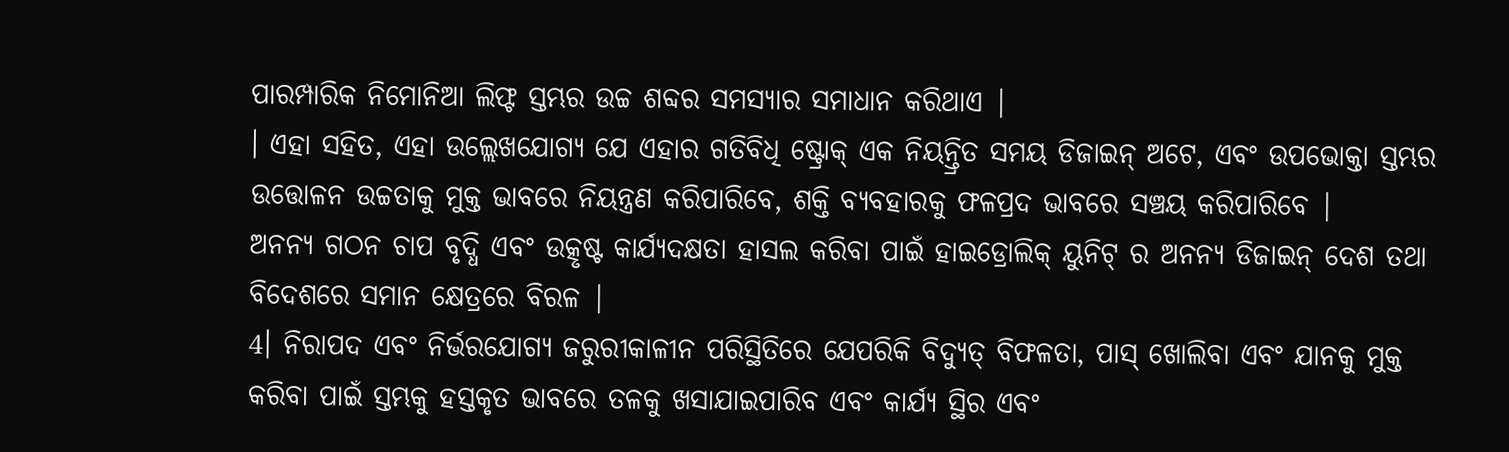ପାରମ୍ପାରିକ ନିମୋନିଆ ଲିଫ୍ଟ ସ୍ତମ୍ଭର ଉଚ୍ଚ ଶବ୍ଦର ସମସ୍ୟାର ସମାଧାନ କରିଥାଏ |
। ଏହା ସହିତ, ଏହା ଉଲ୍ଲେଖଯୋଗ୍ୟ ଯେ ଏହାର ଗତିବିଧି ଷ୍ଟ୍ରୋକ୍ ଏକ ନିୟନ୍ତ୍ରିତ ସମୟ ଡିଜାଇନ୍ ଅଟେ, ଏବଂ ଉପଭୋକ୍ତା ସ୍ତମ୍ଭର ଉତ୍ତୋଳନ ଉଚ୍ଚତାକୁ ମୁକ୍ତ ଭାବରେ ନିୟନ୍ତ୍ରଣ କରିପାରିବେ, ଶକ୍ତି ବ୍ୟବହାରକୁ ଫଳପ୍ରଦ ଭାବରେ ସଞ୍ଚୟ କରିପାରିବେ |
ଅନନ୍ୟ ଗଠନ ଚାପ ବୃଦ୍ଧି ଏବଂ ଉତ୍କୃଷ୍ଟ କାର୍ଯ୍ୟଦକ୍ଷତା ହାସଲ କରିବା ପାଇଁ ହାଇଡ୍ରୋଲିକ୍ ୟୁନିଟ୍ ର ଅନନ୍ୟ ଡିଜାଇନ୍ ଦେଶ ତଥା ବିଦେଶରେ ସମାନ କ୍ଷେତ୍ରରେ ବିରଳ |
4। ନିରାପଦ ଏବଂ ନିର୍ଭରଯୋଗ୍ୟ ଜରୁରୀକାଳୀନ ପରିସ୍ଥିତିରେ ଯେପରିକି ବିଦ୍ୟୁତ୍ ବିଫଳତା, ପାସ୍ ଖୋଲିବା ଏବଂ ଯାନକୁ ମୁକ୍ତ କରିବା ପାଇଁ ସ୍ତମ୍ଭକୁ ହସ୍ତକୃତ ଭାବରେ ତଳକୁ ଖସାଯାଇପାରିବ ଏବଂ କାର୍ଯ୍ୟ ସ୍ଥିର ଏବଂ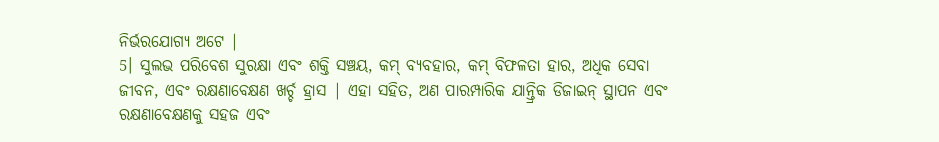ନିର୍ଭରଯୋଗ୍ୟ ଅଟେ |
5। ସୁଲଭ ପରିବେଶ ସୁରକ୍ଷା ଏବଂ ଶକ୍ତି ସଞ୍ଚୟ, କମ୍ ବ୍ୟବହାର, କମ୍ ବିଫଳତା ହାର, ଅଧିକ ସେବା ଜୀବନ, ଏବଂ ରକ୍ଷଣାବେକ୍ଷଣ ଖର୍ଚ୍ଚ ହ୍ରାସ | ଏହା ସହିତ, ଅଣ ପାରମ୍ପାରିକ ଯାନ୍ତ୍ରିକ ଡିଜାଇନ୍ ସ୍ଥାପନ ଏବଂ ରକ୍ଷଣାବେକ୍ଷଣକୁ ସହଜ ଏବଂ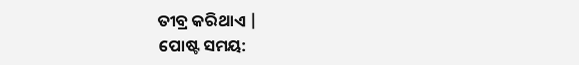ତୀବ୍ର କରିଥାଏ |
ପୋଷ୍ଟ ସମୟ: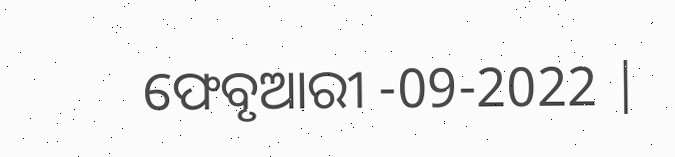ଫେବୃଆରୀ -09-2022 |